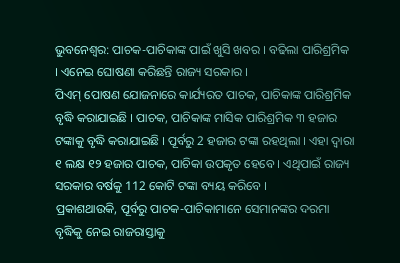ଭୁବନେଶ୍ବର: ପାଚକ-ପାଚିକାଙ୍କ ପାଇଁ ଖୁସି ଖବର । ବଢିଲା ପାରିଶ୍ରମିକ । ଏନେଇ ଘୋଷଣା କରିଛନ୍ତି ରାଜ୍ୟ ସରକାର ।
ପିଏମ୍ ପୋଷଣ ଯୋଜନାରେ କାର୍ଯ୍ୟରତ ପାଚକ, ପାଚିକାଙ୍କ ପାରିଶ୍ରମିକ ବୃଦ୍ଧି କରାଯାଇଛି । ପାଚକ, ପାଚିକାଙ୍କ ମାସିକ ପାରିଶ୍ରମିକ ୩ ହଜାର ଟଙ୍କାକୁ ବୃଦ୍ଧି କରାଯାଇଛି । ପୂର୍ବରୁ 2 ହଜାର ଟଙ୍କା ରହଥିଲା । ଏହା ଦ୍ବାରା ୧ ଲକ୍ଷ ୧୨ ହଜାର ପାଚକ, ପାଚିକା ଉପକୃତ ହେବେ । ଏଥିପାଇଁ ରାଜ୍ୟ ସରକାର ବର୍ଷକୁ 112 କୋଟି ଟଙ୍କା ବ୍ୟୟ କରିବେ ।
ପ୍ରକାଶଥାଉକି, ପୂର୍ବରୁ ପାଚକ-ପାଚିକାମାନେ ସେମାନଙ୍କର ଦରମା ବୃଦ୍ଧିକୁ ନେଇ ରାଜରାସ୍ତାକୁ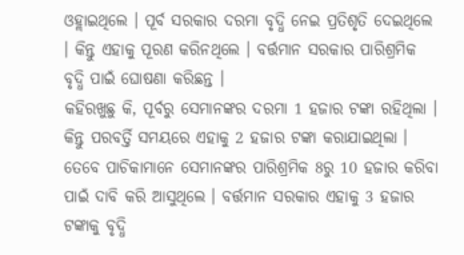ଓହ୍ଲାଇଥିଲେ । ପୂର୍ବ ସରକାର ଦରମା ବୃଦ୍ଧି ନେଇ ପ୍ରତିଶୃତି ଦେଇଥିଲେ । କିନ୍ତୁ ଏହାକୁ ପୂରଣ କରିନଥିଲେ । ବର୍ତ୍ତମାନ ସରକାର ପାରିଶ୍ରମିକ ବୃଦ୍ଧି ପାଇଁ ଘୋଷଣା କରିଛନ୍ତ ।
କହିରଖୁଛୁ କି, ପୂର୍ବରୁ ସେମାନଙ୍କର ଦରମା 1 ହଜାର ଟଙ୍କା ରହିଥିଲା । କିନ୍ତୁ ପରବର୍ତ୍ତି ସମୟରେ ଏହାକୁ 2 ହଜାର ଟଙ୍କା କରାଯାଇଥିଲା । ତେବେ ପାଚିକାମାନେ ସେମାନଙ୍କର ପାରିଶ୍ରମିକ 8ରୁ 10 ହଜାର କରିବା ପାଇଁ ଦାବି କରି ଆସୁଥିଲେ । ବର୍ତ୍ତମାନ ସରକାର ଏହାକୁ 3 ହଜାର ଟଙ୍କାକୁ ବୃଦ୍ଧି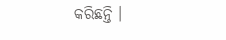କରିଛନ୍ତି ।